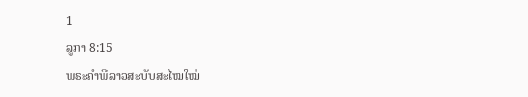1
ລູກາ 8:15
ພຣະຄຳພີລາວສະບັບສະໄໝໃໝ່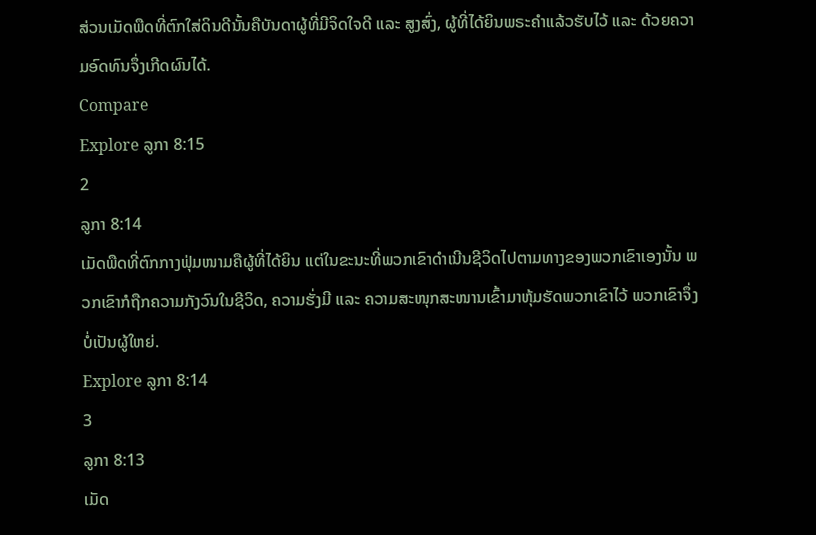ສ່ວນເມັດພືດທີ່ຕົກໃສ່ດິນດີນັ້ນຄືບັນດາຜູ້ທີ່ມີຈິດໃຈດີ ແລະ ສູງສົ່ງ, ຜູ້ທີ່ໄດ້ຍິນພຣະຄຳແລ້ວຮັບໄວ້ ແລະ ດ້ວຍຄວາມອົດທົນຈຶ່ງເກີດຜົນໄດ້.
Compare
Explore ລູກາ 8:15
2
ລູກາ 8:14
ເມັດພືດທີ່ຕົກກາງຟຸ່ມໜາມຄືຜູ້ທີ່ໄດ້ຍິນ ແຕ່ໃນຂະນະທີ່ພວກເຂົາດຳເນີນຊີວິດໄປຕາມທາງຂອງພວກເຂົາເອງນັ້ນ ພວກເຂົາກໍຖືກຄວາມກັງວົນໃນຊີວິດ, ຄວາມຮັ່ງມີ ແລະ ຄວາມສະໜຸກສະໜານເຂົ້າມາຫຸ້ມຮັດພວກເຂົາໄວ້ ພວກເຂົາຈຶ່ງບໍ່ເປັນຜູ້ໃຫຍ່.
Explore ລູກາ 8:14
3
ລູກາ 8:13
ເມັດ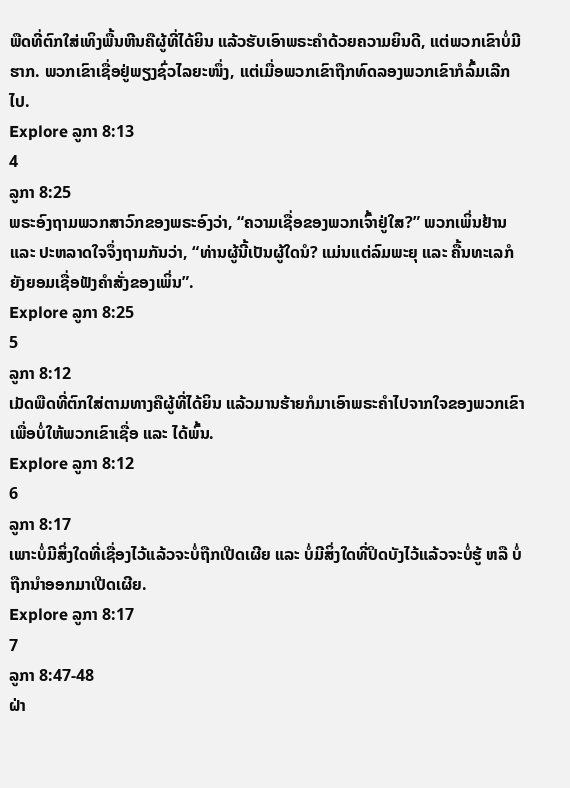ພືດທີ່ຕົກໃສ່ເທິງພື້ນຫີນຄືຜູ້ທີ່ໄດ້ຍິນ ແລ້ວຮັບເອົາພຣະຄຳດ້ວຍຄວາມຍິນດີ, ແຕ່ພວກເຂົາບໍ່ມີຮາກ. ພວກເຂົາເຊື່ອຢູ່ພຽງຊົ່ວໄລຍະໜຶ່ງ, ແຕ່ເມື່ອພວກເຂົາຖືກທົດລອງພວກເຂົາກໍລົ້ມເລີກໄປ.
Explore ລູກາ 8:13
4
ລູກາ 8:25
ພຣະອົງຖາມພວກສາວົກຂອງພຣະອົງວ່າ, “ຄວາມເຊື່ອຂອງພວກເຈົ້າຢູ່ໃສ?” ພວກເພິ່ນຢ້ານ ແລະ ປະຫລາດໃຈຈຶ່ງຖາມກັນວ່າ, “ທ່ານຜູ້ນີ້ເປັນຜູ້ໃດນໍ? ແມ່ນແຕ່ລົມພະຍຸ ແລະ ຄື້ນທະເລກໍຍັງຍອມເຊື່ອຟັງຄຳສັ່ງຂອງເພິ່ນ”.
Explore ລູກາ 8:25
5
ລູກາ 8:12
ເມັດພືດທີ່ຕົກໃສ່ຕາມທາງຄືຜູ້ທີ່ໄດ້ຍິນ ແລ້ວມານຮ້າຍກໍມາເອົາພຣະຄຳໄປຈາກໃຈຂອງພວກເຂົາ ເພື່ອບໍ່ໃຫ້ພວກເຂົາເຊື່ອ ແລະ ໄດ້ພົ້ນ.
Explore ລູກາ 8:12
6
ລູກາ 8:17
ເພາະບໍ່ມີສິ່ງໃດທີ່ເຊື່ອງໄວ້ແລ້ວຈະບໍ່ຖືກເປີດເຜີຍ ແລະ ບໍ່ມີສິ່ງໃດທີ່ປິດບັງໄວ້ແລ້ວຈະບໍ່ຮູ້ ຫລື ບໍ່ຖືກນຳອອກມາເປີດເຜີຍ.
Explore ລູກາ 8:17
7
ລູກາ 8:47-48
ຝ່າ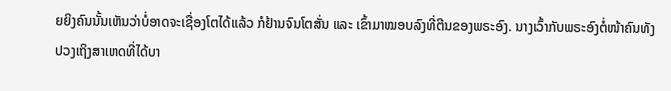ຍຍິງຄົນນັ້ນເຫັນວ່າບໍ່ອາດຈະເຊື່ອງໂຕໄດ້ແລ້ວ ກໍຢ້ານຈົນໂຕສັ່ນ ແລະ ເຂົ້າມາໝອບລົງທີ່ຕີນຂອງພຣະອົງ. ນາງເວົ້າກັບພຣະອົງຕໍ່ໜ້າຄົນທັງປວງເຖິງສາເຫດທີ່ໄດ້ບາ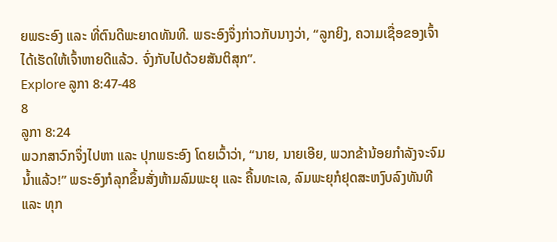ຍພຣະອົງ ແລະ ທີ່ຕົນດີພະຍາດທັນທີ. ພຣະອົງຈຶ່ງກ່າວກັບນາງວ່າ, “ລູກຍິງ, ຄວາມເຊື່ອຂອງເຈົ້າໄດ້ເຮັດໃຫ້ເຈົ້າຫາຍດີແລ້ວ. ຈົ່ງກັບໄປດ້ວຍສັນຕິສຸກ”.
Explore ລູກາ 8:47-48
8
ລູກາ 8:24
ພວກສາວົກຈຶ່ງໄປຫາ ແລະ ປຸກພຣະອົງ ໂດຍເວົ້າວ່າ, “ນາຍ, ນາຍເອີຍ, ພວກຂ້ານ້ອຍກຳລັງຈະຈົມນ້ຳແລ້ວ!” ພຣະອົງກໍລຸກຂຶ້ນສັ່ງຫ້າມລົມພະຍຸ ແລະ ຄື້ນທະເລ, ລົມພະຍຸກໍຢຸດສະຫງົບລົງທັນທີ ແລະ ທຸກ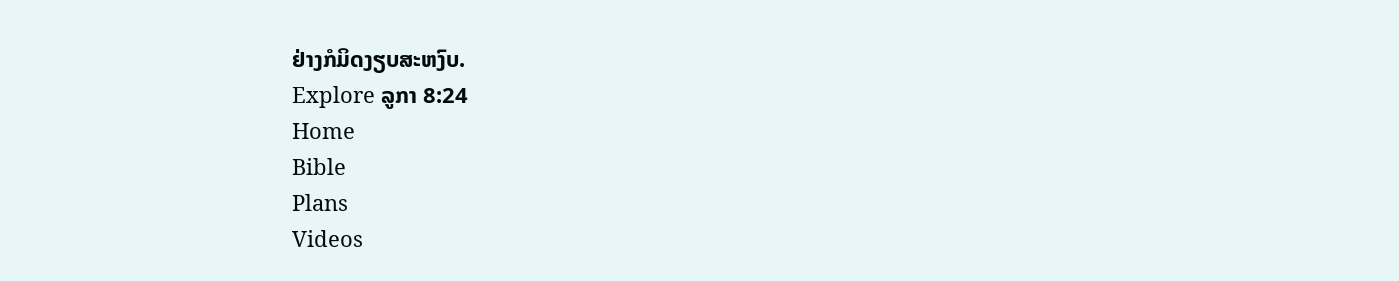ຢ່າງກໍມິດງຽບສະຫງົບ.
Explore ລູກາ 8:24
Home
Bible
Plans
Videos